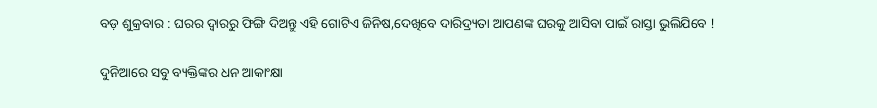ବଡ଼ ଶୁକ୍ରବାର : ଘରର ଦ୍ୱାରରୁ ଫିଙ୍ଗି ଦିଅନ୍ତୁ ଏହି ଗୋଟିଏ ଜିନିଷ,ଦେଖିବେ ଦାରିଦ୍ର୍ୟତା ଆପଣଙ୍କ ଘରକୁ ଆସିବା ପାଇଁ ରାସ୍ତା ଭୁଲିଯିବେ !

ଦୁନିଆରେ ସବୁ ବ୍ୟକ୍ତିଙ୍କର ଧନ ଆକାଂକ୍ଷା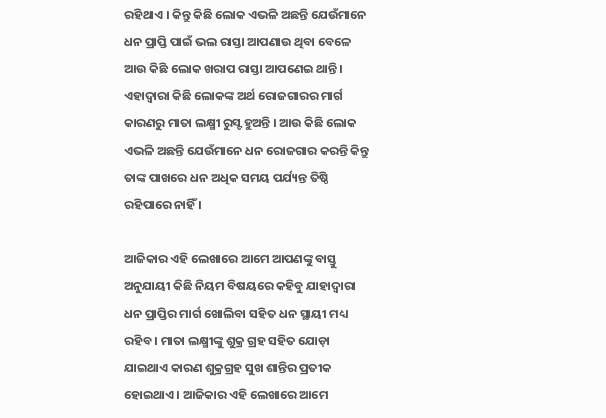ରହିଥାଏ । କିନ୍ତୁ କିଛି ଲୋକ ଏଭଳି ଅଛନ୍ତି ଯେଉଁମାନେ ଧନ ପ୍ରାପ୍ତି ପାଇଁ ଭଲ ରାସ୍ତା ଆପଣାଉ ଥିବା ବେଳେ ଆଉ କିଛି ଲୋକ ଖରାପ ରାସ୍ତା ଆପଣେଇ ଥାନ୍ତି । ଏହାଦ୍ବାରା କିଛି ଲୋକଙ୍କ ଅର୍ଥ ରୋଜଗାରର ମାର୍ଗ କାରଣରୁ ମାତା ଲକ୍ଷ୍ମୀ ରୁସ୍ଟ ହୁଅନ୍ତି । ଆଉ କିଛି ଲୋକ ଏଭଳି ଅଛନ୍ତି ଯେଉଁମାନେ ଧନ ରୋଜଗାର କରନ୍ତି କିନ୍ତୁ ତାଙ୍କ ପାଖରେ ଧନ ଅଧିକ ସମୟ ପର୍ଯ୍ୟନ୍ତ ତିଷ୍ଠି ରହିପାରେ ନାହିଁ ।

ଆଜିକାର ଏହି ଲେଖାରେ ଆମେ ଆପଣଙ୍କୁ ବାସ୍ତୁ ଅନୁଯାୟୀ କିଛି ନିୟମ ବିଷୟରେ କହିବୁ ଯାହାଦ୍ୱାରା ଧନ ପ୍ରାପ୍ତିର ମାର୍ଗ ଖୋଲିବା ସହିତ ଧନ ସ୍ଥାୟୀ ମଧ୍ୟ ରହିବ । ମାତା ଲକ୍ଷ୍ମୀଙ୍କୁ ଶୁକ୍ର ଗ୍ରହ ସହିତ ଯୋଡ଼ା ଯାଇଥାଏ କାରଣ ଶୁକ୍ରଗ୍ରହ ସୁଖ ଶାନ୍ତିର ପ୍ରତୀକ ହୋଇଥାଏ । ଆଜିକାର ଏହି ଲେଖାରେ ଆମେ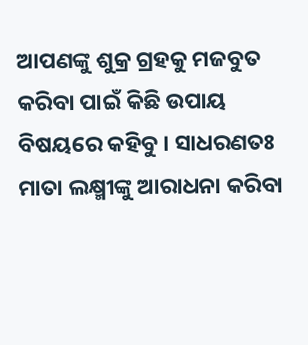ଆପଣଙ୍କୁ ଶୁକ୍ର ଗ୍ରହକୁ ମଜବୁତ କରିବା ପାଇଁ କିଛି ଉପାୟ ବିଷୟରେ କହିବୁ । ସାଧରଣତଃ ମାତା ଲକ୍ଷ୍ମୀଙ୍କୁ ଆରାଧନା କରିବା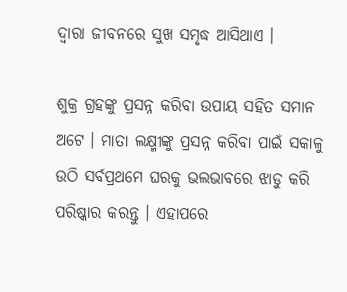ଦ୍ୱାରା ଜୀବନରେ ସୁଖ ସମୃଦ୍ଧ ଆସିଥାଏ ।

ଶୁକ୍ର ଗ୍ରହଙ୍କୁ ପ୍ରସନ୍ନ କରିବା ଉପାୟ ସହିତ ସମାନ ଅଟେ । ମାତା ଲକ୍ଷ୍ମୀଙ୍କୁ ପ୍ରସନ୍ନ କରିବା ପାଇଁ ସକାଳୁ ଉଠି ସର୍ବପ୍ରଥମେ ଘରକୁ ଭଲଭାବରେ ଝାଡୁ କରି ପରିଷ୍କାର କରନ୍ତୁ । ଏହାପରେ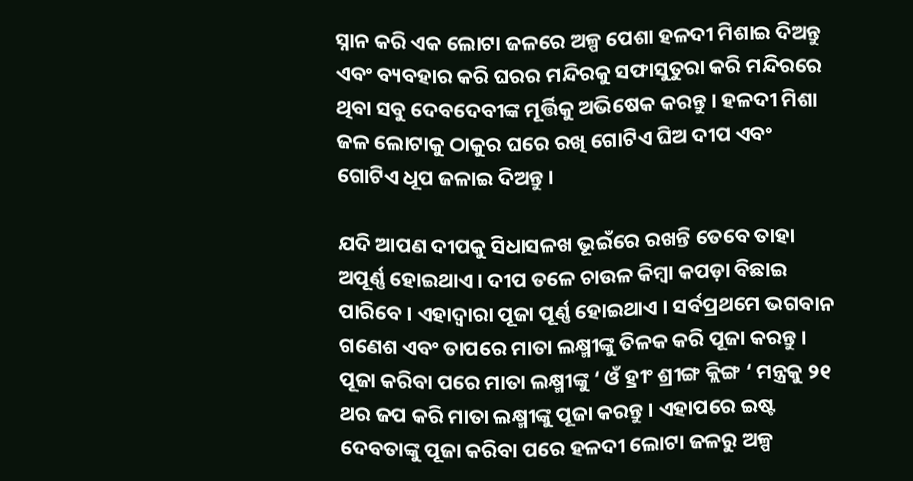ସ୍ନାନ କରି ଏକ ଲୋଟା ଜଳରେ ଅଳ୍ପ ପେଶା ହଳଦୀ ମିଶାଇ ଦିଅନ୍ତୁ ଏବଂ ବ୍ୟବହାର କରି ଘରର ମନ୍ଦିରକୁ ସଫାସୁତୁରା କରି ମନ୍ଦିରରେ ଥିବା ସବୁ ଦେବଦେବୀଙ୍କ ମୂର୍ତ୍ତିକୁ ଅଭିଷେକ କରନ୍ତୁ । ହଳଦୀ ମିଶା ଜଳ ଲୋଟାକୁ ଠାକୁର ଘରେ ରଖି ଗୋଟିଏ ଘିଅ ଦୀପ ଏବଂ ଗୋଟିଏ ଧୂପ ଜଳାଇ ଦିଅନ୍ତୁ ।

ଯଦି ଆପଣ ଦୀପକୁ ସିଧାସଳଖ ଭୂଇଁରେ ରଖନ୍ତି ତେବେ ତାହା ଅପୂର୍ଣ୍ଣ ହୋଇଥାଏ । ଦୀପ ତଳେ ଚାଉଳ କିମ୍ବା କପଡ଼ା ବିଛାଇ ପାରିବେ । ଏହାଦ୍ବାରା ପୂଜା ପୂର୍ଣ୍ଣ ହୋଇଥାଏ । ସର୍ବପ୍ରଥମେ ଭଗବାନ ଗଣେଶ ଏବଂ ତାପରେ ମାତା ଲକ୍ଷ୍ମୀଙ୍କୁ ତିଳକ କରି ପୂଜା କରନ୍ତୁ । ପୂଜା କରିବା ପରେ ମାତା ଲକ୍ଷ୍ମୀଙ୍କୁ ‘ ଓଁ ହ୍ରୀଂ ଶ୍ରୀଙ୍ଗ କ୍ଲିଙ୍ଗ ‘ ମନ୍ତ୍ରକୁ ୨୧ ଥର ଜପ କରି ମାତା ଲକ୍ଷ୍ମୀଙ୍କୁ ପୂଜା କରନ୍ତୁ । ଏହାପରେ ଇଷ୍ଟ ଦେବତାଙ୍କୁ ପୂଜା କରିବା ପରେ ହଳଦୀ ଲୋଟା ଜଳରୁ ଅଳ୍ପ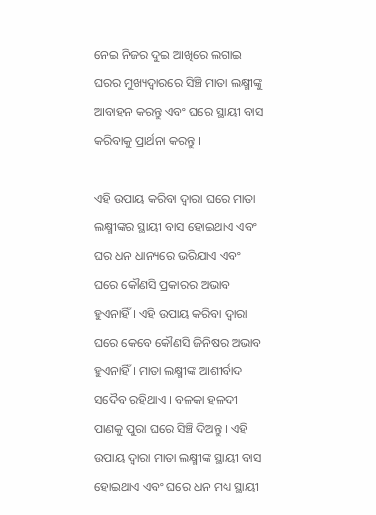ନେଇ ନିଜର ଦୁଇ ଆଖିରେ ଲଗାଇ ଘରର ମୁଖ୍ୟଦ୍ୱାରରେ ସିଞ୍ଚି ମାତା ଲକ୍ଷ୍ମୀଙ୍କୁ ଆବାହନ କରନ୍ତୁ ଏବଂ ଘରେ ସ୍ଥାୟୀ ବାସ କରିବାକୁ ପ୍ରାର୍ଥନା କରନ୍ତୁ ।

ଏହି ଉପାୟ କରିବା ଦ୍ୱାରା ଘରେ ମାତା ଲକ୍ଷ୍ମୀଙ୍କର ସ୍ଥାୟୀ ବାସ ହୋଇଥାଏ ଏବଂ ଘର ଧନ ଧାନ୍ୟରେ ଭରିଯାଏ ଏବଂ ଘରେ କୌଣସି ପ୍ରକାରର ଅଭାବ ହୁଏନାହିଁ । ଏହି ଉପାୟ କରିବା ଦ୍ୱାରା ଘରେ କେବେ କୌଣସି ଜିନିଷର ଅଭାବ ହୁଏନାହିଁ । ମାତା ଲକ୍ଷ୍ମୀଙ୍କ ଆଶୀର୍ବାଦ ସଦୈବ ରହିଥାଏ । ବଳକା ହଳଦୀ ପାଣକୁ ପୁରା ଘରେ ସିଞ୍ଚି ଦିଅନ୍ତୁ । ଏହି ଉପାୟ ଦ୍ୱାରା ମାତା ଲକ୍ଷ୍ମୀଙ୍କ ସ୍ଥାୟୀ ବାସ ହୋଇଥାଏ ଏବଂ ଘରେ ଧନ ମଧ୍ୟ ସ୍ଥାୟୀ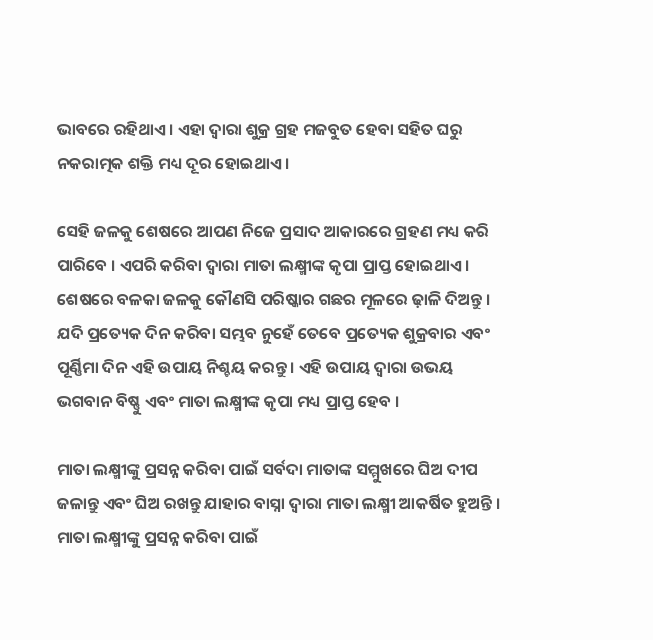ଭାବରେ ରହିଥାଏ । ଏହା ଦ୍ୱାରା ଶୁକ୍ର ଗ୍ରହ ମଜବୁତ ହେବା ସହିତ ଘରୁ ନକରାତ୍ମକ ଶକ୍ତି ମଧ୍ୟ ଦୂର ହୋଇଥାଏ ।

ସେହି ଜଳକୁ ଶେଷରେ ଆପଣ ନିଜେ ପ୍ରସାଦ ଆକାରରେ ଗ୍ରହଣ ମଧ୍ୟ କରି ପାରିବେ । ଏପରି କରିବା ଦ୍ୱାରା ମାତା ଲକ୍ଷ୍ମୀଙ୍କ କୃପା ପ୍ରାପ୍ତ ହୋଇଥାଏ । ଶେଷରେ ବଳକା ଜଳକୁ କୌଣସି ପରିଷ୍କାର ଗଛର ମୂଳରେ ଢ଼ାଳି ଦିଅନ୍ତୁ । ଯଦି ପ୍ରତ୍ୟେକ ଦିନ କରିବା ସମ୍ଭବ ନୁହେଁ ତେବେ ପ୍ରତ୍ୟେକ ଶୁକ୍ରବାର ଏବଂ ପୂର୍ଣ୍ଣିମା ଦିନ ଏହି ଉପାୟ ନିଶ୍ଚୟ କରନ୍ତୁ । ଏହି ଉପାୟ ଦ୍ୱାରା ଉଭୟ ଭଗବାନ ବିଷ୍ଣୁ ଏବଂ ମାତା ଲକ୍ଷ୍ମୀଙ୍କ କୃପା ମଧ୍ୟ ପ୍ରାପ୍ତ ହେବ ।

ମାତା ଲକ୍ଷ୍ମୀଙ୍କୁ ପ୍ରସନ୍ନ କରିବା ପାଇଁ ସର୍ବଦା ମାତାଙ୍କ ସମ୍ମୁଖରେ ଘିଅ ଦୀପ ଜଳାନ୍ତୁ ଏବଂ ଘିଅ ରଖନ୍ତୁ ଯାହାର ବାସ୍ନା ଦ୍ୱାରା ମାତା ଲକ୍ଷ୍ମୀ ଆକର୍ଷିତ ହୁଅନ୍ତି । ମାତା ଲକ୍ଷ୍ମୀଙ୍କୁ ପ୍ରସନ୍ନ କରିବା ପାଇଁ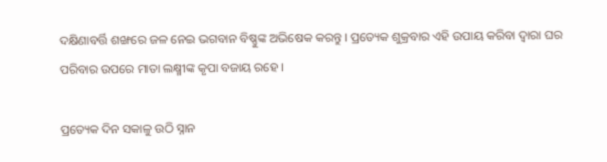ଦକ୍ଷିଣାବର୍ତ୍ତି ଶଙ୍ଖରେ ଜଳ ନେଇ ଭଗବାନ ବିଷ୍ଣୁଙ୍କ ଅଭିଷେକ କରନ୍ତୁ । ପ୍ରତ୍ୟେକ ଶୁକ୍ରବାର ଏହି ଉପାୟ କରିବା ଦ୍ୱାରା ଘର ପରିବାର ଉପରେ ମାତା ଲକ୍ଷ୍ମୀଙ୍କ କୃପା ବଜାୟ ରହେ ।

ପ୍ରତ୍ୟେକ ଦିନ ସକାଳୁ ଉଠି ସ୍ନାନ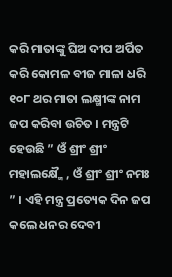କରି ମାତାଙ୍କୁ ଘିଅ ଦୀପ ଅର୍ପିତ କରି କୋମଳ ବୀଜ ମାଳା ଧରି ୧୦୮ ଥର ମାତା ଲକ୍ଷ୍ମୀଙ୍କ ନାମ ଜପ କରିବା ଉଚିତ । ମନ୍ତ୍ରଟି ହେଉଛି ” ଓଁ ଶ୍ରୀଂ ଶ୍ରୀଂ ମହାଲକ୍ଷ୍ମୈ , ଓଁ ଶ୍ରୀଂ ଶ୍ରୀଂ ନମଃ ” । ଏହି ମନ୍ତ୍ର ପ୍ରତ୍ୟେକ ଦିନ ଜପ କଲେ ଧନର ଦେବୀ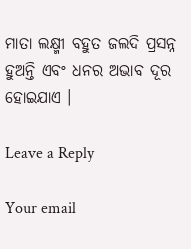ମାତା ଲକ୍ଷ୍ମୀ ବହୁତ ଜଲଦି ପ୍ରସନ୍ନ ହୁଅନ୍ତି ଏବଂ ଧନର ଅଭାବ ଦୂର ହୋଇଯାଏ ।

Leave a Reply

Your email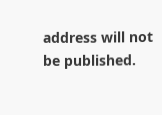address will not be published.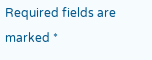Required fields are marked *